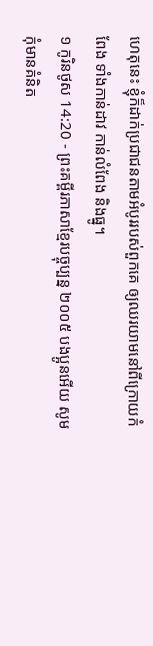ហេតុនេះ ខ្ញុំក៏ដាក់ប្រជាជនតាមអំបូររបស់ពួកគេ ឲ្យឈរយាមនៅពីក្រោយកំពែង ទាំងកាន់ដាវ កាន់លំពែង និងធ្នូ។
១ កូរិនថូស 14:20 - ព្រះគម្ពីរភាសាខ្មែរបច្ចុប្បន្ន ២០០៥ បងប្អូនអើយ សូមកុំមានគំនិត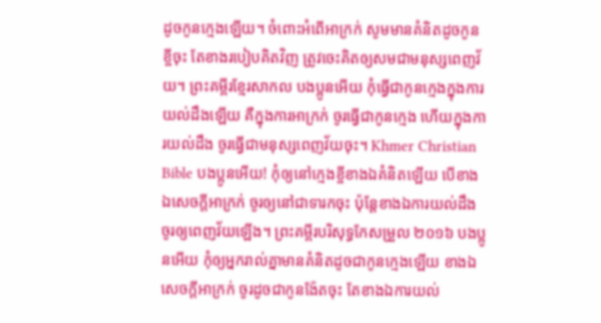ដូចកូនក្មេងឡើយ។ ចំពោះអំពើអាក្រក់ សូមមានគំនិតដូចកូនខ្ចីចុះ តែខាងរបៀបគិតវិញ ត្រូវចេះគិតឲ្យសមជាមនុស្សពេញវ័យ។ ព្រះគម្ពីរខ្មែរសាកល បងប្អូនអើយ កុំធ្វើជាកូនក្មេងក្នុងការយល់ដឹងឡើយ គឺក្នុងការអាក្រក់ ចូរធ្វើជាកូនក្មេង ហើយក្នុងការយល់ដឹង ចូរធ្វើជាមនុស្សពេញវ័យចុះ។ Khmer Christian Bible បងប្អូនអើយ! កុំឲ្យនៅក្មេងខ្ចីខាងឯគំនិតឡើយ បើខាងឯសេចក្ដីអាក្រក់ ចូរឲ្យនៅជាទារកចុះ ប៉ុន្ដែខាងឯការយល់ដឹង ចូរឲ្យពេញវ័យឡើង។ ព្រះគម្ពីរបរិសុទ្ធកែសម្រួល ២០១៦ បងប្អូនអើយ កុំឲ្យអ្នករាល់គ្នាមានគំនិតដូចជាកូនក្មេងឡើយ ខាងឯសេចក្ដីអាក្រក់ ចូរដូចជាកូនង៉ែតចុះ តែខាងឯការយល់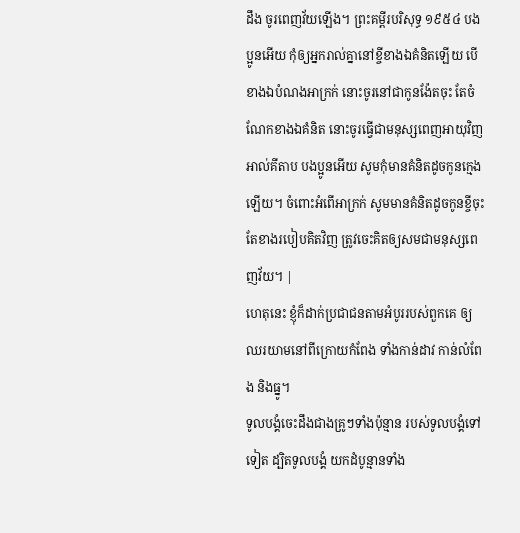ដឹង ចូរពេញវ័យឡើង។ ព្រះគម្ពីរបរិសុទ្ធ ១៩៥៤ បងប្អូនអើយ កុំឲ្យអ្នករាល់គ្នានៅខ្ចីខាងឯគំនិតឡើយ បើខាងឯបំណងអាក្រក់ នោះចូរនៅជាកូនង៉ែតចុះ តែចំណែកខាងឯគំនិត នោះចូរធ្វើជាមនុស្សពេញអាយុវិញ អាល់គីតាប បងប្អូនអើយ សូមកុំមានគំនិតដូចកូនក្មេងឡើយ។ ចំពោះអំពើអាក្រក់ សូមមានគំនិតដូចកូនខ្ចីចុះ តែខាងរបៀបគិតវិញ ត្រូវចេះគិតឲ្យសមជាមនុស្សពេញវ័យ។ |
ហេតុនេះ ខ្ញុំក៏ដាក់ប្រជាជនតាមអំបូររបស់ពួកគេ ឲ្យឈរយាមនៅពីក្រោយកំពែង ទាំងកាន់ដាវ កាន់លំពែង និងធ្នូ។
ទូលបង្គំចេះដឹងជាងគ្រូៗទាំងប៉ុន្មាន របស់ទូលបង្គំទៅទៀត ដ្បិតទូលបង្គំ យកដំបូន្មានទាំង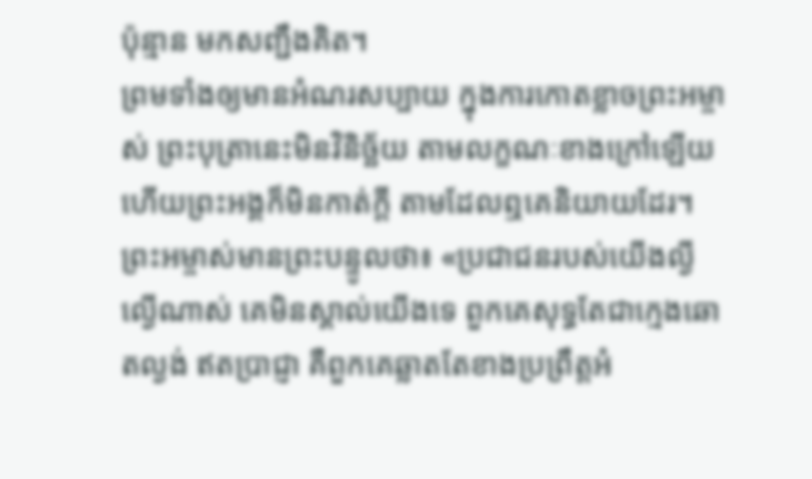ប៉ុន្មាន មកសញ្ជឹងគិត។
ព្រមទាំងឲ្យមានអំណរសប្បាយ ក្នុងការកោតខ្លាចព្រះអម្ចាស់ ព្រះបុត្រានេះមិនវិនិច្ឆ័យ តាមលក្ខណៈខាងក្រៅឡើយ ហើយព្រះអង្គក៏មិនកាត់ក្ដី តាមដែលឮគេនិយាយដែរ។
ព្រះអម្ចាស់មានព្រះបន្ទូលថា៖ «ប្រជាជនរបស់យើងល្ងីល្ងើណាស់ គេមិនស្គាល់យើងទេ ពួកគេសុទ្ធតែជាក្មេងឆោតល្ងង់ ឥតប្រាជ្ញា គឺពួកគេឆ្លាតតែខាងប្រព្រឹត្តអំ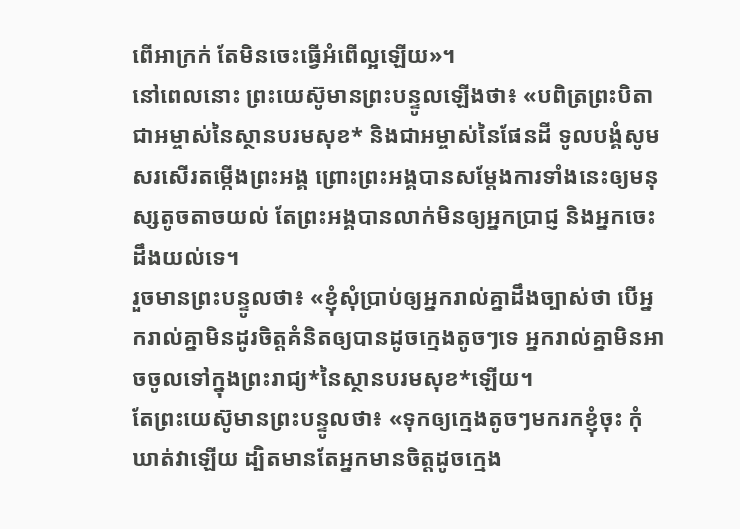ពើអាក្រក់ តែមិនចេះធ្វើអំពើល្អឡើយ»។
នៅពេលនោះ ព្រះយេស៊ូមានព្រះបន្ទូលឡើងថា៖ «បពិត្រព្រះបិតាជាអម្ចាស់នៃស្ថានបរមសុខ* និងជាអម្ចាស់នៃផែនដី ទូលបង្គំសូមសរសើរតម្កើងព្រះអង្គ ព្រោះព្រះអង្គបានសម្តែងការទាំងនេះឲ្យមនុស្សតូចតាចយល់ តែព្រះអង្គបានលាក់មិនឲ្យអ្នកប្រាជ្ញ និងអ្នកចេះដឹងយល់ទេ។
រួចមានព្រះបន្ទូលថា៖ «ខ្ញុំសុំប្រាប់ឲ្យអ្នករាល់គ្នាដឹងច្បាស់ថា បើអ្នករាល់គ្នាមិនដូរចិត្តគំនិតឲ្យបានដូចក្មេងតូចៗទេ អ្នករាល់គ្នាមិនអាចចូលទៅក្នុងព្រះរាជ្យ*នៃស្ថានបរមសុខ*ឡើយ។
តែព្រះយេស៊ូមានព្រះបន្ទូលថា៖ «ទុកឲ្យក្មេងតូចៗមករកខ្ញុំចុះ កុំឃាត់វាឡើយ ដ្បិតមានតែអ្នកមានចិត្តដូចក្មេង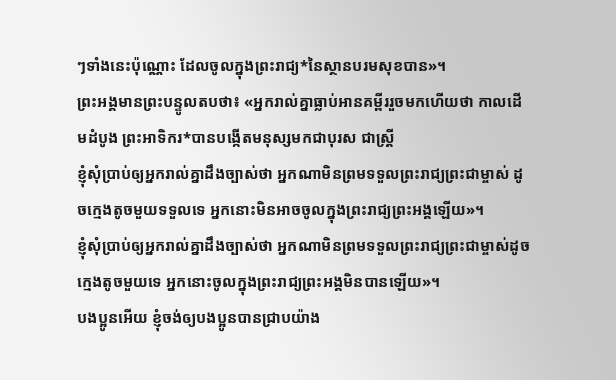ៗទាំងនេះប៉ុណ្ណោះ ដែលចូលក្នុងព្រះរាជ្យ*នៃស្ថានបរមសុខបាន»។
ព្រះអង្គមានព្រះបន្ទូលតបថា៖ «អ្នករាល់គ្នាធ្លាប់អានគម្ពីររួចមកហើយថា កាលដើមដំបូង ព្រះអាទិករ*បានបង្កើតមនុស្សមកជាបុរស ជាស្ត្រី
ខ្ញុំសុំប្រាប់ឲ្យអ្នករាល់គ្នាដឹងច្បាស់ថា អ្នកណាមិនព្រមទទួលព្រះរាជ្យព្រះជាម្ចាស់ ដូចក្មេងតូចមួយទទួលទេ អ្នកនោះមិនអាចចូលក្នុងព្រះរាជ្យព្រះអង្គឡើយ»។
ខ្ញុំសុំប្រាប់ឲ្យអ្នករាល់គ្នាដឹងច្បាស់ថា អ្នកណាមិនព្រមទទួលព្រះរាជ្យព្រះជាម្ចាស់ដូចក្មេងតូចមួយទេ អ្នកនោះចូលក្នុងព្រះរាជ្យព្រះអង្គមិនបានឡើយ»។
បងប្អូនអើយ ខ្ញុំចង់ឲ្យបងប្អូនបានជ្រាបយ៉ាង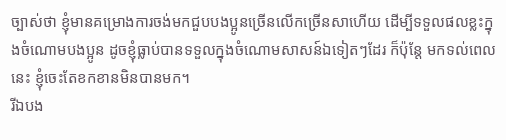ច្បាស់ថា ខ្ញុំមានគម្រោងការចង់មកជួបបងប្អូនច្រើនលើកច្រើនសាហើយ ដើម្បីទទួលផលខ្លះក្នុងចំណោមបងប្អូន ដូចខ្ញុំធ្លាប់បានទទួលក្នុងចំណោមសាសន៍ឯទៀតៗដែរ ក៏ប៉ុន្តែ មកទល់ពេលនេះ ខ្ញុំចេះតែខកខានមិនបានមក។
រីឯបង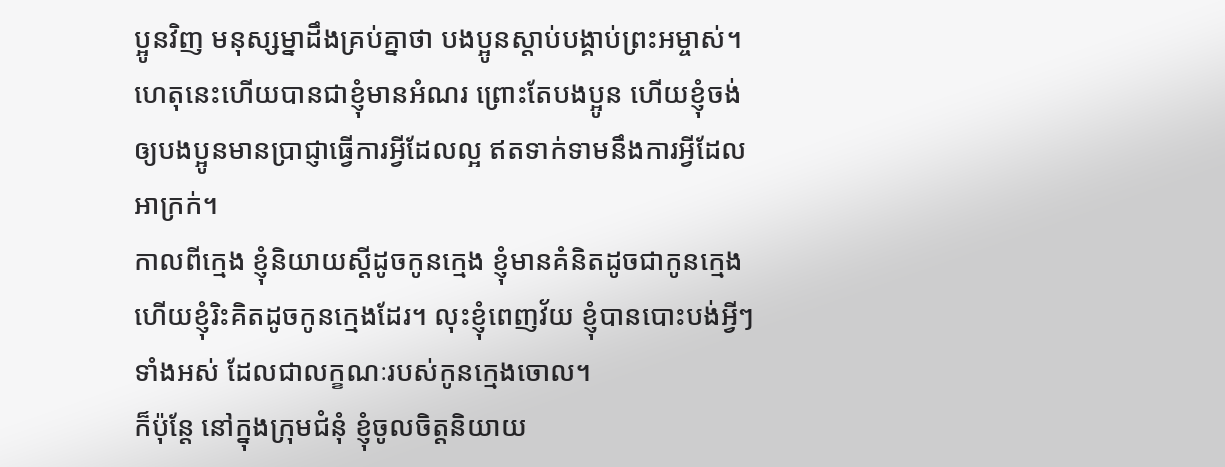ប្អូនវិញ មនុស្សម្នាដឹងគ្រប់គ្នាថា បងប្អូនស្ដាប់បង្គាប់ព្រះអម្ចាស់។ ហេតុនេះហើយបានជាខ្ញុំមានអំណរ ព្រោះតែបងប្អូន ហើយខ្ញុំចង់ឲ្យបងប្អូនមានប្រាជ្ញាធ្វើការអ្វីដែលល្អ ឥតទាក់ទាមនឹងការអ្វីដែលអាក្រក់។
កាលពីក្មេង ខ្ញុំនិយាយស្ដីដូចកូនក្មេង ខ្ញុំមានគំនិតដូចជាកូនក្មេង ហើយខ្ញុំរិះគិតដូចកូនក្មេងដែរ។ លុះខ្ញុំពេញវ័យ ខ្ញុំបានបោះបង់អ្វីៗទាំងអស់ ដែលជាលក្ខណៈរបស់កូនក្មេងចោល។
ក៏ប៉ុន្តែ នៅក្នុងក្រុមជំនុំ ខ្ញុំចូលចិត្តនិយាយ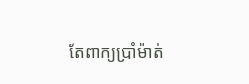តែពាក្យប្រាំម៉ាត់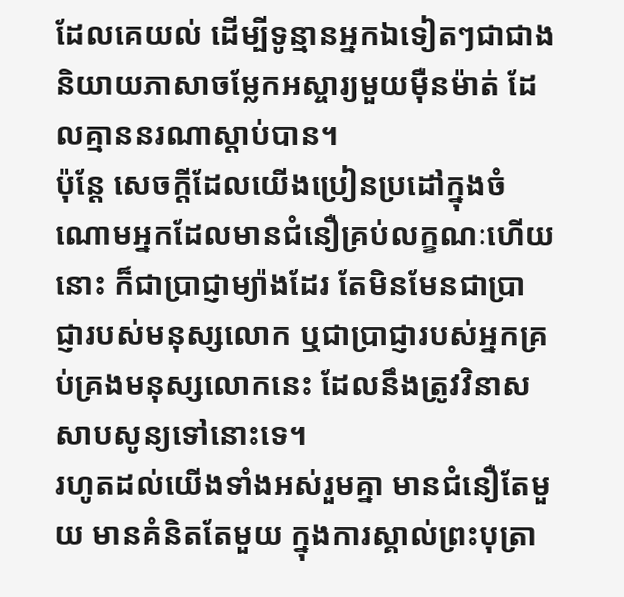ដែលគេយល់ ដើម្បីទូន្មានអ្នកឯទៀតៗជាជាងនិយាយភាសាចម្លែកអស្ចារ្យមួយម៉ឺនម៉ាត់ ដែលគ្មាននរណាស្ដាប់បាន។
ប៉ុន្តែ សេចក្ដីដែលយើងប្រៀនប្រដៅក្នុងចំណោមអ្នកដែលមានជំនឿគ្រប់លក្ខណៈហើយនោះ ក៏ជាប្រាជ្ញាម្យ៉ាងដែរ តែមិនមែនជាប្រាជ្ញារបស់មនុស្សលោក ឬជាប្រាជ្ញារបស់អ្នកគ្រប់គ្រងមនុស្សលោកនេះ ដែលនឹងត្រូវវិនាសសាបសូន្យទៅនោះទេ។
រហូតដល់យើងទាំងអស់រួមគ្នា មានជំនឿតែមួយ មានគំនិតតែមួយ ក្នុងការស្គាល់ព្រះបុត្រា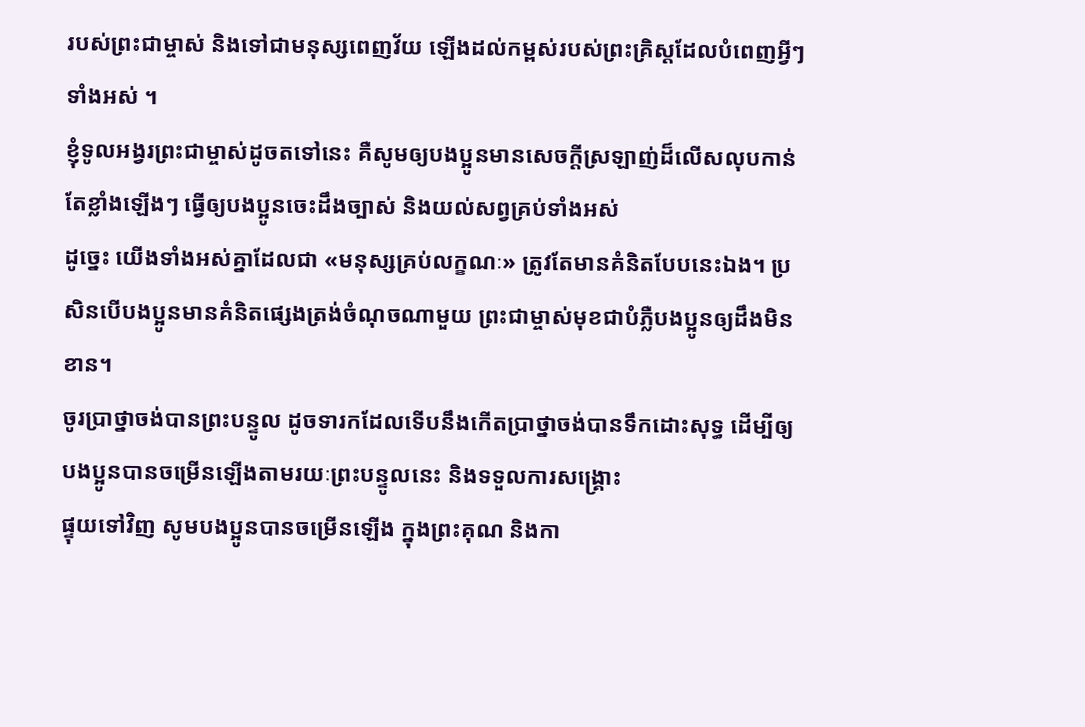របស់ព្រះជាម្ចាស់ និងទៅជាមនុស្សពេញវ័យ ឡើងដល់កម្ពស់របស់ព្រះគ្រិស្តដែលបំពេញអ្វីៗទាំងអស់ ។
ខ្ញុំទូលអង្វរព្រះជាម្ចាស់ដូចតទៅនេះ គឺសូមឲ្យបងប្អូនមានសេចក្ដីស្រឡាញ់ដ៏លើសលុបកាន់តែខ្លាំងឡើងៗ ធ្វើឲ្យបងប្អូនចេះដឹងច្បាស់ និងយល់សព្វគ្រប់ទាំងអស់
ដូច្នេះ យើងទាំងអស់គ្នាដែលជា «មនុស្សគ្រប់លក្ខណៈ» ត្រូវតែមានគំនិតបែបនេះឯង។ ប្រសិនបើបងប្អូនមានគំនិតផ្សេងត្រង់ចំណុចណាមួយ ព្រះជាម្ចាស់មុខជាបំភ្លឺបងប្អូនឲ្យដឹងមិនខាន។
ចូរប្រាថ្នាចង់បានព្រះបន្ទូល ដូចទារកដែលទើបនឹងកើតប្រាថ្នាចង់បានទឹកដោះសុទ្ធ ដើម្បីឲ្យបងប្អូនបានចម្រើនឡើងតាមរយៈព្រះបន្ទូលនេះ និងទទួលការសង្គ្រោះ
ផ្ទុយទៅវិញ សូមបងប្អូនបានចម្រើនឡើង ក្នុងព្រះគុណ និងកា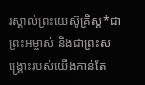រស្គាល់ព្រះយេស៊ូគ្រិស្ត*ជាព្រះអម្ចាស់ និងជាព្រះសង្គ្រោះរបស់យើងកាន់តែ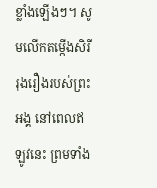ខ្លាំងឡើងៗ។ សូមលើកតម្កើងសិរីរុងរឿងរបស់ព្រះអង្គ នៅពេលឥឡូវនេះ ព្រមទាំង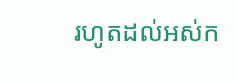រហូតដល់អស់ក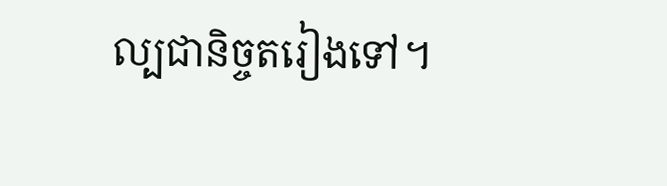ល្បជានិច្ចតរៀងទៅ។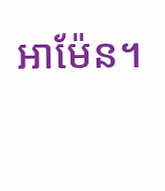អាម៉ែន។